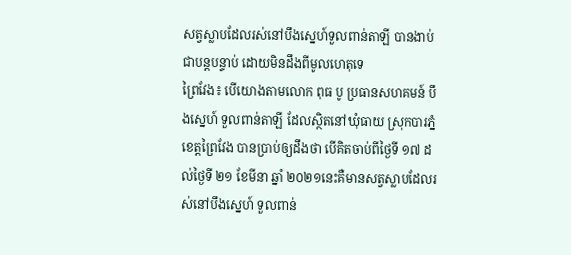សត្វស្លាបដែលរស់នៅបឹងស្នេហ៍ទួលពាន់តាឡី បានងាប់ជាបន្តបន្ទាប់ ដោយមិនដឹងពីមូលហេតុទេ
ព្រៃវែង៖ បើយោងតាមលោក ពុធ បូ ប្រធានសហគមន៍ បឹងស្នេហ៍ ទួលពាន់តាឡី ដែលស្ថិតនៅឃុំធាយ ស្រុកបារភ្នំ ខេត្តព្រៃវែង បានប្រាប់ឲ្យដឹងថា បើគិតចាប់ពីថ្ងៃទី ១៧ ដល់ថ្ងៃទី ២១ ខែមីនា ឆ្នាំ ២០២១នេះគឺមានសត្វស្លាបដែលរស់នៅបឹងស្នេហ៍ ទួលពាន់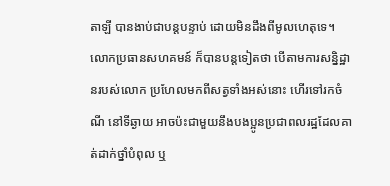តាឡី បានងាប់ជាបន្តបន្ទាប់ ដោយមិនដឹងពីមូលហេតុទេ។
លោកប្រធានសហគមន៍ ក៏បានបន្តទៀតថា បើតាមការសន្និដ្ឋានរបស់លោក ប្រហែលមកពីសត្វទាំងអស់នោះ ហើរទៅរកចំណី នៅទីឆ្ងាយ អាចប៉ះជាមួយនឹងបងប្អូនប្រជាពលរដ្ឋដែលគាត់ដាក់ថ្នាំបំពុល ឬ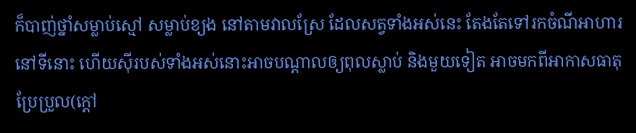ក៏បាញ់ថ្នាំសម្លាប់ស្មៅ សម្លាប់ខ្យង នៅតាមវាលស្រែ ដែលសត្វទាំងអស់នេះ តែងតែទៅរកចំណីអាហារនៅទីនោះ ហើយស៊ីរបស់ទាំងអស់នោះអាចបណ្ដាលឲ្យពុលស្លាប់ និងមួយទៀត អាចមកពីអាកាសធាតុប្រែប្រួល(ក្តៅ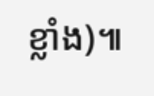ខ្លាំង)៕